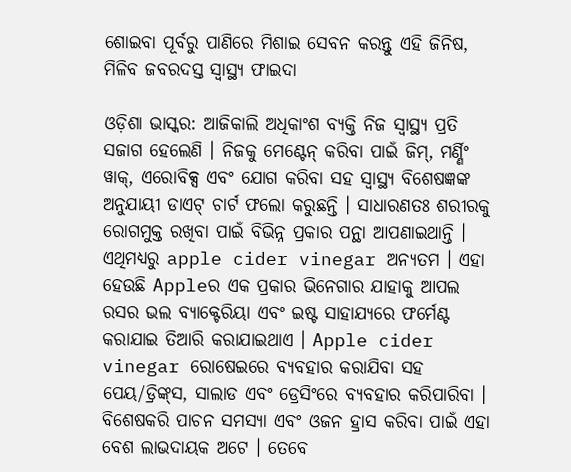ଶୋଇବା ପୂର୍ବରୁ ପାଣିରେ ମିଶାଇ ସେବନ କରନ୍ତୁ ଏହି ଜିନିଷ, ମିଳିବ ଜବରଦସ୍ତ ସ୍ୱାସ୍ଥ୍ୟ ଫାଇଦା

ଓଡ଼ିଶା ଭାସ୍କର: ଆଜିକାଲି ଅଧିକାଂଶ ବ୍ୟକ୍ତି ନିଜ ସ୍ୱାସ୍ଥ୍ୟ ପ୍ରତି ସଜାଗ ହେଲେଣି । ନିଜକୁ ମେଣ୍ଟେନ୍ କରିବା ପାଇଁ ଜିମ୍‌, ମର୍ଣ୍ଣିଂ ୱାକ୍‌, ଏରୋବିକ୍ସ ଏବଂ ଯୋଗ କରିବା ସହ ସ୍ୱାସ୍ଥ୍ୟ ବିଶେଷଜ୍ଞଙ୍କ ଅନୁଯାୟୀ ଡାଏଟ୍ ଚାର୍ଟ ଫଲୋ କରୁଛନ୍ତି । ସାଧାରଣତଃ ଶରୀରକୁ ରୋଗମୁକ୍ତ ରଖିବା ପାଇଁ ବିଭିନ୍ନ ପ୍ରକାର ପନ୍ଥା ଆପଣାଇଥାନ୍ତି । ଏଥିମଧ୍ୟରୁ apple cider vinegar ଅନ୍ୟତମ । ଏହା ହେଉଛି Appleର ଏକ ପ୍ରକାର ଭିନେଗାର ଯାହାକୁ ଆପଲ ରସର ଭଲ ବ୍ୟାକ୍ଟେରିୟା ଏବଂ ଇଷ୍ଟ ସାହାଯ୍ୟରେ ଫର୍ମେଣ୍ଟ କରାଯାଇ ତିଆରି କରାଯାଇଥାଏ । Apple cider vinegar ରୋଷେଇରେ ବ୍ୟବହାର କରାଯିବା ସହ ପେୟ/ଡ୍ରିଙ୍କ୍‌ସ, ସାଲାଡ ଏବଂ ଡ୍ରେସିଂରେ ବ୍ୟବହାର କରିପାରିବା । ବିଶେଷକରି ପାଚନ ସମସ୍ୟା ଏବଂ ଓଜନ ହ୍ରାସ କରିବା ପାଇଁ ଏହା ବେଶ ଲାଭଦାୟକ ଅଟେ । ତେବେ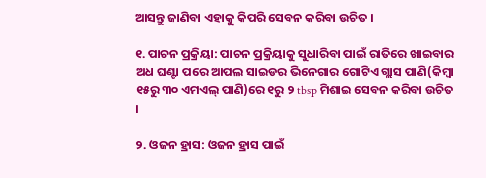ଆସନ୍ତୁ ଜାଣିବା ଏହାକୁ କିପରି ସେବନ କରିବା ଉଚିତ ।

୧. ପାଚନ ପ୍ରକ୍ରିୟା: ପାଚନ ପ୍ରକ୍ରିୟାକୁ ସୁଧାରିବା ପାଇଁ ରାତିରେ ଖାଇବାର ଅଧ ଘଣ୍ଟା ପରେ ଆପଲ ସାଇଡର ଭିନେଗାର ଗୋଟିଏ ଗ୍ଲାସ ପାଣି(କିମ୍ବା ୧୫ରୁ ୩୦ ଏମଏଲ୍ ପାଣି)ରେ ୧ରୁ ୨ tbsp ମିଶାଇ ସେବନ କରିବା ଉଚିତ ।

୨. ଓଜନ ହ୍ରାସ: ଓଜନ ହ୍ରାସ ପାଇଁ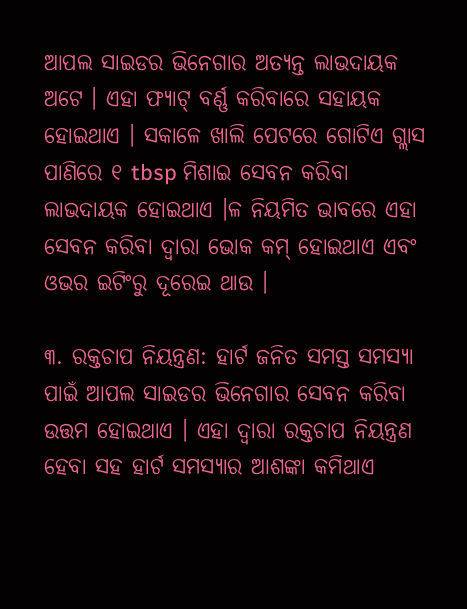ଆପଲ ସାଇଡର ଭିନେଗାର ଅତ୍ୟନ୍ତ ଲାଭଦାୟକ ଅଟେ । ଏହା ଫ୍ୟାଟ୍ ବର୍ଣ୍ଣ କରିବାରେ ସହାୟକ ହୋଇଥାଏ । ସକାଳେ ଖାଲି ପେଟରେ ଗୋଟିଏ ଗ୍ଲାସ ପାଣିରେ ୧ tbsp ମିଶାଇ ସେବନ କରିବା ଲାଭଦାୟକ ହୋଇଥାଏ ।ଳ ନିୟମିତ ଭାବରେ ଏହା ସେବନ କରିବା ଦ୍ୱାରା ଭୋକ କମ୍ ହୋଇଥାଏ ଏବଂ ଓଭର ଇଟିଂରୁ ଦୂରେଇ ଥାଉ ।

୩. ରକ୍ତଚାପ ନିୟନ୍ତ୍ରଣ: ହାର୍ଟ ଜନିତ ସମସ୍ତ ସମସ୍ୟା ପାଇଁ ଆପଲ ସାଇଡର ଭିନେଗାର ସେବନ କରିବା ଉତ୍ତମ ହୋଇଥାଏ । ଏହା ଦ୍ୱାରା ରକ୍ତଚାପ ନିୟନ୍ତ୍ରଣ ହେବା ସହ ହାର୍ଟ ସମସ୍ୟାର ଆଶଙ୍କା କମିଥାଏ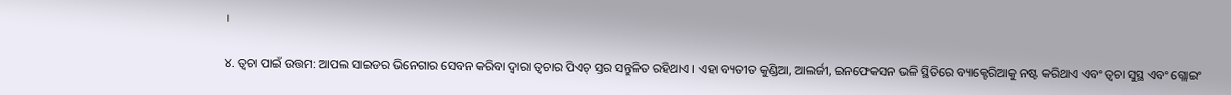।

୪. ତ୍ୱଚା ପାଇଁ ଉତ୍ତମ: ଆପଲ ସାଇଡର ଭିନେଗାର ସେବନ କରିବା ଦ୍ୱାରା ତ୍ୱଚାର ପିଏଚ୍ ସ୍ତର ସନ୍ତୁଳିତ ରହିଥାଏ । ଏହା ବ୍ୟତୀତ କୁଣ୍ଡିଆ, ଆଲର୍ଜୀ, ଇନଫେକସନ ଭଳି ସ୍ଥିତିରେ ବ୍ୟାକ୍ଟେରିଆକୁ ନଷ୍ଟ କରିଥାଏ ଏବଂ ତ୍ୱଚା ସୁସ୍ଥ ଏବଂ ଗ୍ଲୋଇଂ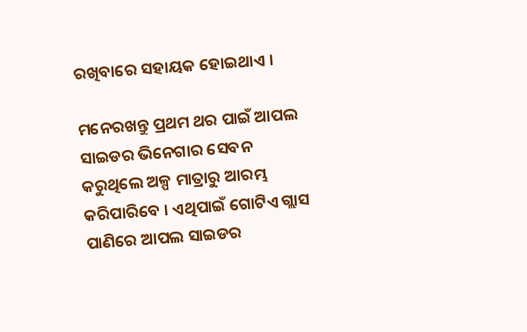ରଖିବାରେ ସହାୟକ ହୋଇଥାଏ ।

ମନେରଖନ୍ତୁ ପ୍ରଥମ ଥର ପାଇଁ ଆପଲ ସାଇଡର ଭିନେଗାର ସେବନ କରୁଥିଲେ ଅଳ୍ପ ମାତ୍ରାରୁ ଆରମ୍ଭ କରିପାରିବେ । ଏଥିପାଇଁ ଗୋଟିଏ ଗ୍ଲାସ ପାଣିରେ ଆପଲ ସାଇଡର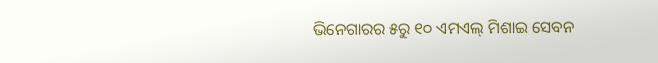ଭିନେଗାରର ୫ରୁ ୧୦ ଏମଏଲ୍ ମିଶାଇ ସେବନ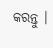କରନ୍ତୁ ।